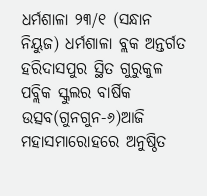ଧର୍ମଶାଳା ୨୩/୧ (ସନ୍ଧାନ ନିୟୁଜ) ଧର୍ମଶାଳା ବ୍ଲକ ଅନ୍ତର୍ଗତ ହରିଦାସପୁର ସ୍ଥିତ ଗୁରୁକୁଳ ପବ୍ଲିକ ସ୍କୁଲର ବାର୍ଷିକ ଉତ୍ସବ(ଗୁନଗୁନ-୬)ଆଜି ମହାସମାରୋହରେ ଅନୁଷ୍ଠିତ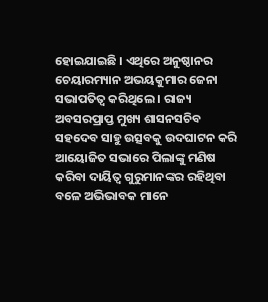ହୋଇଯାଇଛି । ଏଥିରେ ଅନୁଷ୍ଠାନର ଚେୟାରମ୍ୟାନ ଅଭୟକୁମାର ଜେନା ସଭାପତିତ୍ୱ କରିଥିଲେ । ରାଜ୍ୟ ଅବସରପ୍ରାପ୍ତ ମୁଖ୍ୟ ଶାସନସଚିବ ସହଦେବ ସାହୁ ଉତ୍ସବକୁ ଉଦଘାଟନ କରି ଆୟୋଜିତ ସଭାରେ ପିଲାଙ୍କୁ ମଣିଷ କରିବା ଦାୟିତ୍ୱ ଗୁରୁମାନଙ୍କର ରହିଥିବା ବଳେ ଅଭିଭାବକ ମାନେ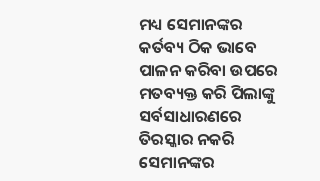ମଧ୍ୟ ସେମାନଙ୍କର କର୍ତବ୍ୟ ଠିକ ଭାବେ ପାଳନ କରିବା ଉପରେ ମତବ୍ୟକ୍ତ କରି ପିଲାଙ୍କୁ ସର୍ବସାଧାରଣରେ ତିରସ୍କାର ନକରି ସେମାନଙ୍କର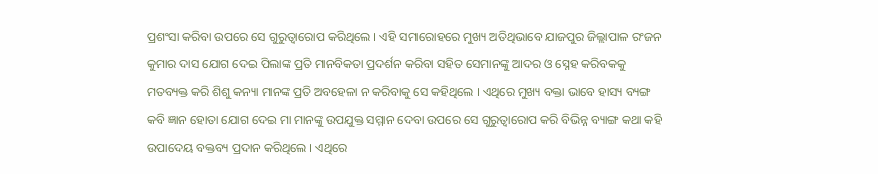ପ୍ରଶଂସା କରିବା ଉପରେ ସେ ଗୁରୁତ୍ୱାରୋପ କରିଥିଲେ । ଏହି ସମାରୋହରେ ମୁଖ୍ୟ ଅତିଥିଭାବେ ଯାଜପୁର ଜିଲ୍ଲାପାଳ ରଂଜନ କୁମାର ଦାସ ଯୋଗ ଦେଇ ପିଲାଙ୍କ ପ୍ରତି ମାନବିକତା ପ୍ରଦର୍ଶନ କରିବା ସହିତ ସେମାନଙ୍କୁ ଆଦର ଓ ସ୍ନେହ କରିବକକୁ ମତବ୍ୟକ୍ତ କରି ଶିଶୁ କନ୍ୟା ମାନଙ୍କ ପ୍ରତି ଅବହେଳା ନ କରିବାକୁ ସେ କହିଥିଲେ । ଏଥିରେ ମୁଖ୍ୟ ବକ୍ତା ଭାବେ ହାସ୍ୟ ବ୍ୟଙ୍ଗ କବି ଜ୍ଞାନ ହୋତା ଯୋଗ ଦେଇ ମା ମାନଙ୍କୁ ଉପଯୁକ୍ତ ସମ୍ମାନ ଦେବା ଉପରେ ସେ ଗୁରୁତ୍ୱାରୋପ କରି ବିଭିନ୍ନ ବ୍ୟାଙ୍ଗ କଥା କହି ଉପାଦେୟ ବକ୍ତବ୍ୟ ପ୍ରଦାନ କରିଥିଲେ । ଏଥିରେ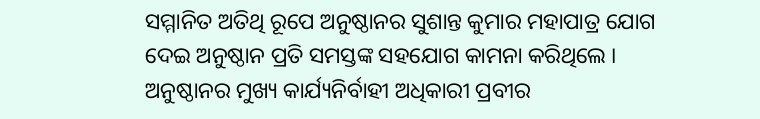ସମ୍ମାନିତ ଅତିଥି ରୂପେ ଅନୁଷ୍ଠାନର ସୁଶାନ୍ତ କୁମାର ମହାପାତ୍ର ଯୋଗ ଦେଇ ଅନୁଷ୍ଠାନ ପ୍ରତି ସମସ୍ତଙ୍କ ସହଯୋଗ କାମନା କରିଥିଲେ ।
ଅନୁଷ୍ଠାନର ମୁଖ୍ୟ କାର୍ଯ୍ୟନିର୍ବାହୀ ଅଧିକାରୀ ପ୍ରବୀର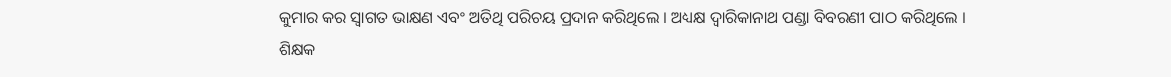କୁମାର କର ସ୍ୱାଗତ ଭାକ୍ଷଣ ଏବଂ ଅତିଥି ପରିଚୟ ପ୍ରଦାନ କରିଥିଲେ । ଅଧ୍ୟକ୍ଷ ଦ୍ୱାରିକାନାଥ ପଣ୍ଡା ବିବରଣୀ ପାଠ କରିଥିଲେ । ଶିକ୍ଷକ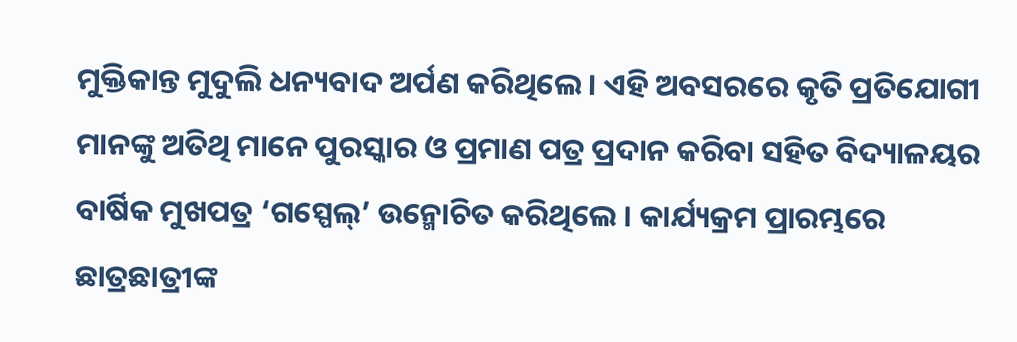ମୁକ୍ତିକାନ୍ତ ମୁଦୁଲି ଧନ୍ୟବାଦ ଅର୍ପଣ କରିଥିଲେ । ଏହି ଅବସରରେ କୃତି ପ୍ରତିଯୋଗୀ ମାନଙ୍କୁ ଅତିଥି ମାନେ ପୁରସ୍କାର ଓ ପ୍ରମାଣ ପତ୍ର ପ୍ରଦାନ କରିବା ସହିତ ବିଦ୍ୟାଳୟର ବାର୍ଷିକ ମୁଖପତ୍ର ‘ଗସ୍ପେଲ୍’ ଉନ୍ମୋଚିତ କରିଥିଲେ । କାର୍ଯ୍ୟକ୍ରମ ପ୍ରାରମ୍ଭରେ ଛାତ୍ରଛାତ୍ରୀଙ୍କ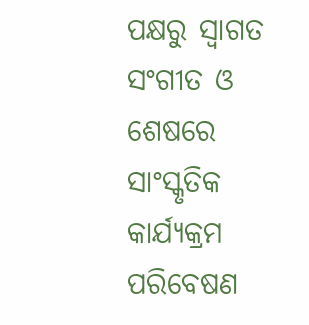ପକ୍ଷରୁ ସ୍ୱାଗତ ସଂଗୀତ ଓ ଶେଷରେ ସାଂସ୍କୃତିକ କାର୍ଯ୍ୟକ୍ରମ ପରିବେଷଣ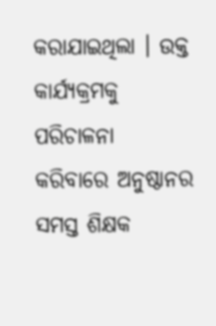କରାଯାଇଥିଲା । ଉକ୍ତ କାର୍ଯ୍ୟକ୍ରମକୁ ପରିଚାଳନା କରିବାରେ ଅନୁଷ୍ଠାନର ସମସ୍ତ ଶିକ୍ଷକ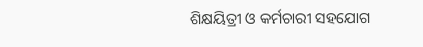ଶିକ୍ଷୟିତ୍ରୀ ଓ କର୍ମଚାରୀ ସହଯୋଗ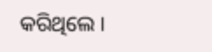କରିଥିଲେ ।